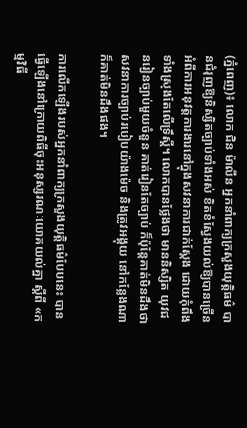(ភ្នំពេញ)៖ លោក ជិន ម៉ាលីន អ្នកនាំពាក្យក្រសួងយុត្តិធម៌ បានជំរុញឱ្យនិស្សិតច្បាប់ទាំងអស់ ខិតខំស្វែងយល់ឱ្យបានច្រើន អំពីការអនុវត្តការងារនៅក្នុងសវនាការជាក់ស្តែង ដោយកុំពឹងទាំងស្រុងតែលើទ្រឹស្តី។ លោកបានថ្លែងថា មាននិស្សិត យុវជនរៀនច្បាប់មួយចំនួន គាត់រៀនតែច្បាប់ ក៏ប៉ុន្តែគាត់មិនដឹងថា សវនាការច្បាប់របៀបយ៉ាងម៉េច និងត្រូវអង្គុយ នៅកន្លែងណា ក៏គាត់មិនដឹងផង។

ការលើកឡើងរបស់អ្នកនាំពាក្យក្រសួងយុត្តិធម៌បែបនេះ បានធ្វើឡើងនៅក្រោយពិធីចុះអនុស្សរណៈយោគយល់គ្នា ស្ដីពី «កម្មវិធី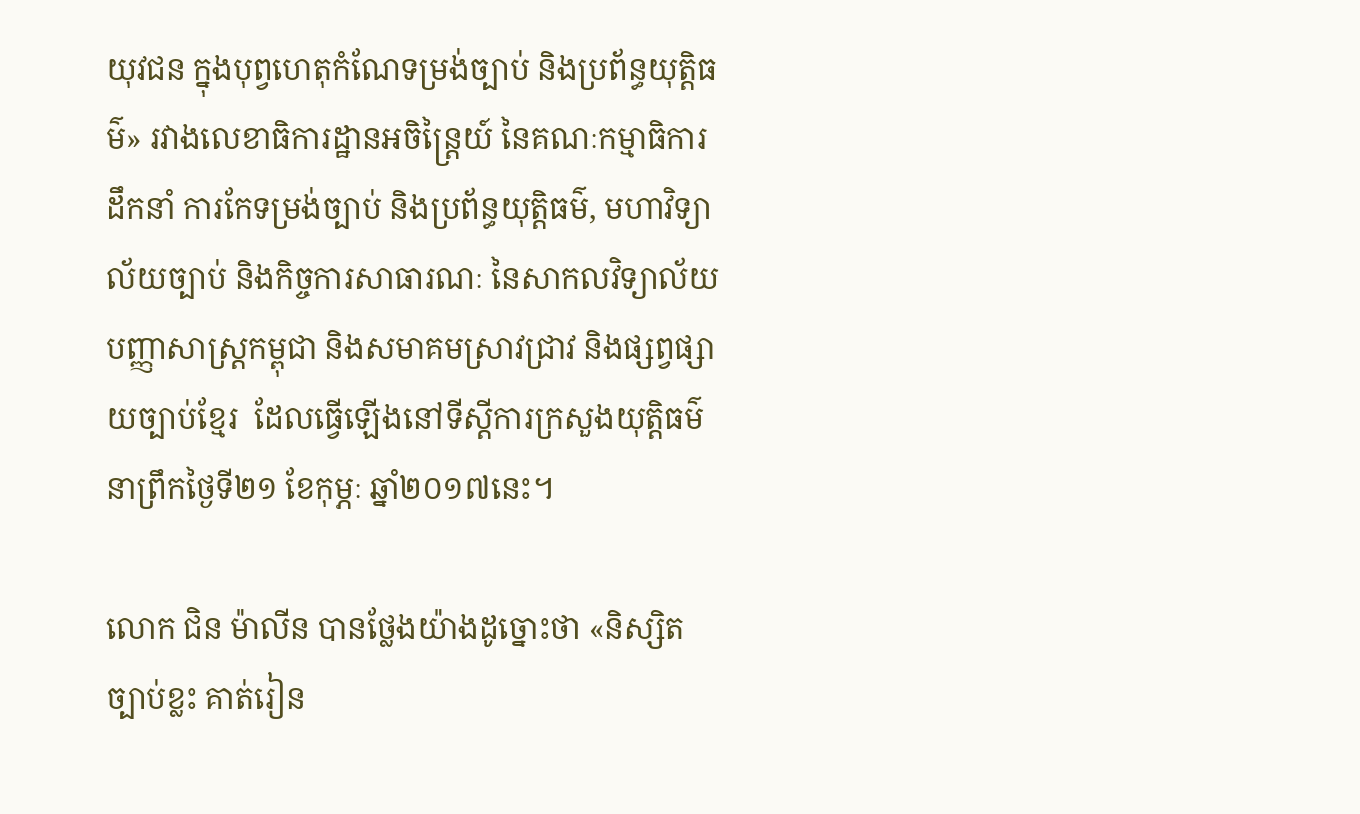យុវជន ក្នុងបុព្វហេតុកំណែទម្រង់ច្បាប់ និងប្រព័ន្ធយុត្តិធម៌» រវាងលេខាធិការដ្ឋានអចិន្រ្តៃយ៍ នៃគណៈកម្មាធិការដឹកនាំ ការកែទម្រង់ច្បាប់ និងប្រព័ន្ធយុត្តិធម៌, មហាវិទ្យាល័យច្បាប់ និងកិច្ចការសាធារណៈ នៃសាកលវិទ្យាល័យបញ្ញាសាស្រ្តកម្ពុជា និងសមាគមស្រាវជ្រាវ និងផ្សព្វផ្សាយច្បាប់ខ្មែរ  ដែលធ្វើឡើងនៅទីស្តីការក្រសួងយុត្តិធម៌ នាព្រឹកថ្ងៃទី២១ ខែកុម្ភៈ ឆ្នាំ២០១៧នេះ។

លោក ជិន ម៉ាលីន បានថ្លែងយ៉ាងដូច្នោះថា «និស្សិតច្បាប់ខ្លះ គាត់រៀន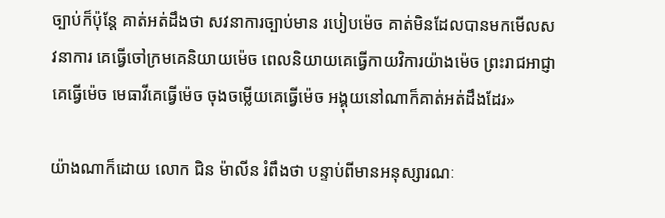ច្បាប់ក៏ប៉ុន្តែ គាត់អត់ដឹងថា សវនាការច្បាប់មាន របៀបម៉េច គាត់មិនដែលបានមកមើលសវនាការ គេធ្វើចៅក្រមគេនិយាយម៉េច ពេលនិយាយគេធ្វើកាយវិការយ៉ាងម៉េច ព្រះរាជអាជ្ញាគេធ្វើម៉េច មេធាវីគេធ្វើម៉េច ចុងចម្លើយគេធ្វើម៉េច អង្គុយនៅណាក៏គាត់អត់ដឹងដែរ»

យ៉ាងណាក៏ដោយ លោក ជិន ម៉ាលីន រំពឹងថា បន្ទាប់ពីមានអនុស្សារណៈ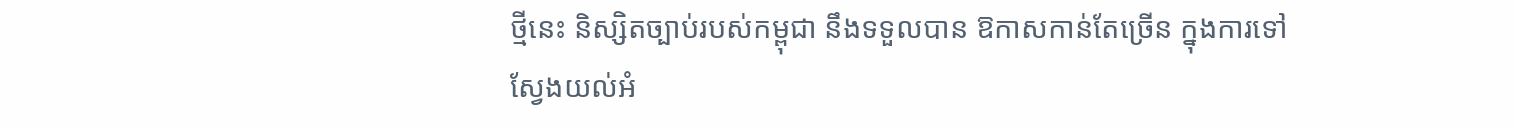ថ្មីនេះ និស្សិតច្បាប់របស់កម្ពុជា នឹងទទួលបាន ឱកាសកាន់តែច្រើន ក្នុងការទៅស្វែងយល់អំ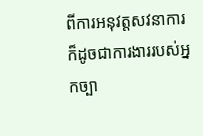ពីការអនុវត្តសវនាការ ក៏ដូចជាការងាររបស់អ្នកច្បា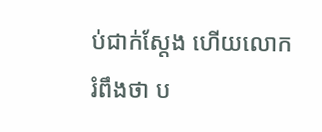ប់ជាក់ស្តែង ហើយលោក រំពឹងថា ប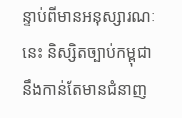ន្ទាប់ពីមានអនុស្សារណៈនេះ និស្សិតច្បាប់កម្ពុជា នឹងកាន់តែមានជំនាញ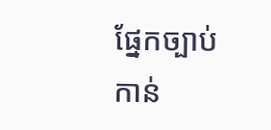ផ្នែកច្បាប់កាន់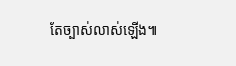តែច្បាស់លាស់ឡើង៕